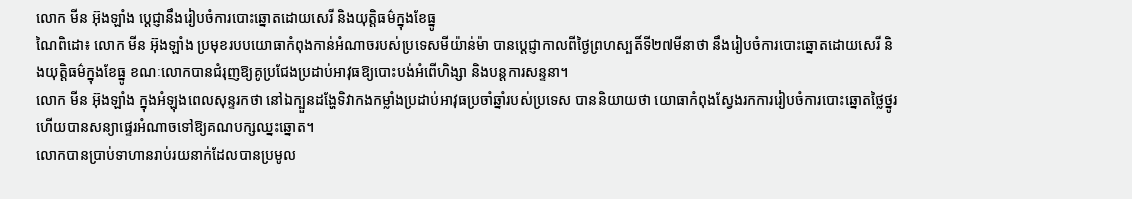លោក មីន អ៊ុងឡាំង ប្តេជ្ញានឹងរៀបចំការបោះឆ្នោតដោយសេរី និងយុត្តិធម៌ក្នុងខែធ្នូ
ណៃពិដោ៖ លោក មីន អ៊ុងឡាំង ប្រមុខរបបយោធាកំពុងកាន់អំណាចរបស់ប្រទេសមីយ៉ាន់ម៉ា បានប្តេជ្ញាកាលពីថ្ងៃព្រហស្បតិ៍ទី២៧មីនាថា នឹងរៀបចំការបោះឆ្នោតដោយសេរី និងយុត្តិធម៌ក្នុងខែធ្នូ ខណៈលោកបានជំរុញឱ្យគូប្រជែងប្រដាប់អាវុធឱ្យបោះបង់អំពើហិង្សា និងបន្តការសន្ទនា។
លោក មីន អ៊ុងឡាំង ក្នុងអំឡុងពេលសុន្ទរកថា នៅឯក្បួនដង្ហែទិវាកងកម្លាំងប្រដាប់អាវុធប្រចាំឆ្នាំរបស់ប្រទេស បាននិយាយថា យោធាកំពុងស្វែងរកការរៀបចំការបោះឆ្នោតថ្លៃថ្នូរ ហើយបានសន្យាផ្ទេរអំណាចទៅឱ្យគណបក្សឈ្នះឆ្នោត។
លោកបានប្រាប់ទាហានរាប់រយនាក់ដែលបានប្រមូល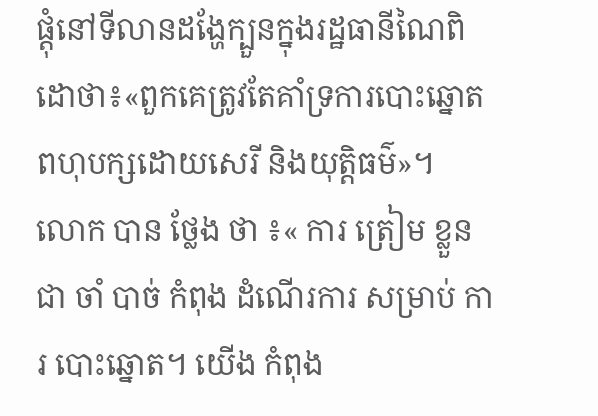ផ្តុំនៅទីលានដង្ហែក្បួនក្នុងរដ្ឋធានីណៃពិដោថា៖«ពួកគេត្រូវតែគាំទ្រការបោះឆ្នោតពហុបក្សដោយសេរី និងយុត្តិធម៌»។
លោក បាន ថ្លែង ថា ៖« ការ ត្រៀម ខ្លួន ជា ចាំ បាច់ កំពុង ដំណើរការ សម្រាប់ ការ បោះឆ្នោត។ យើង កំពុង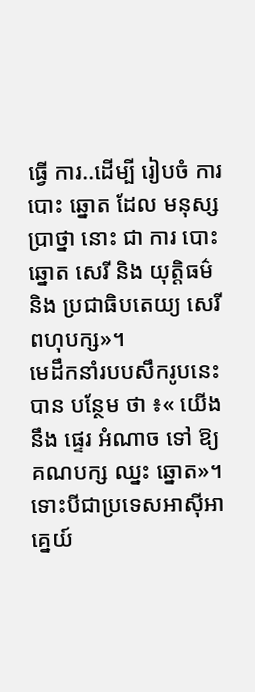ធ្វើ ការ..ដើម្បី រៀបចំ ការ បោះ ឆ្នោត ដែល មនុស្ស ប្រាថ្នា នោះ ជា ការ បោះ ឆ្នោត សេរី និង យុត្តិធម៌ និង ប្រជាធិបតេយ្យ សេរី ពហុបក្ស»។
មេដឹកនាំរបបសឹករូបនេះបាន បន្ថែម ថា ៖« យើង នឹង ផ្ទេរ អំណាច ទៅ ឱ្យ គណបក្ស ឈ្នះ ឆ្នោត»។ ទោះបីជាប្រទេសអាស៊ីអាគ្នេយ៍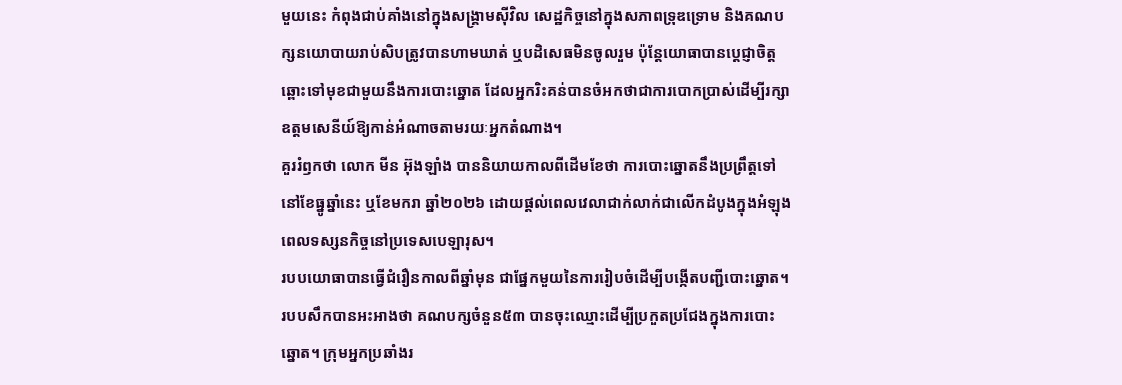មួយនេះ កំពុងជាប់គាំងនៅក្នុងសង្គ្រាមស៊ីវិល សេដ្ឋកិច្ចនៅក្នុងសភាពទ្រុឌទ្រោម និងគណបក្សនយោបាយរាប់សិបត្រូវបានហាមឃាត់ ឬបដិសេធមិនចូលរួម ប៉ុន្តែយោធាបានប្តេជ្ញាចិត្តឆ្ពោះទៅមុខជាមួយនឹងការបោះឆ្នោត ដែលអ្នករិះគន់បានចំអកថាជាការបោកប្រាស់ដើម្បីរក្សាឧត្តមសេនីយ៍ឱ្យកាន់អំណាចតាមរយៈអ្នកតំណាង។
គួររំឭកថា លោក មីន អ៊ុងឡាំង បាននិយាយកាលពីដើមខែថា ការបោះឆ្នោតនឹងប្រព្រឹត្តទៅនៅខែធ្នូឆ្នាំនេះ ឬខែមករា ឆ្នាំ២០២៦ ដោយផ្តល់ពេលវេលាជាក់លាក់ជាលើកដំបូងក្នុងអំឡុងពេលទស្សនកិច្ចនៅប្រទេសបេឡារុស។
របបយោធាបានធ្វើជំរឿនកាលពីឆ្នាំមុន ជាផ្នែកមួយនៃការរៀបចំដើម្បីបង្កើតបញ្ជីបោះឆ្នោត។ របបសឹកបានអះអាងថា គណបក្សចំនួន៥៣ បានចុះឈ្មោះដើម្បីប្រកួតប្រជែងក្នុងការបោះឆ្នោត។ ក្រុមអ្នកប្រឆាំងរ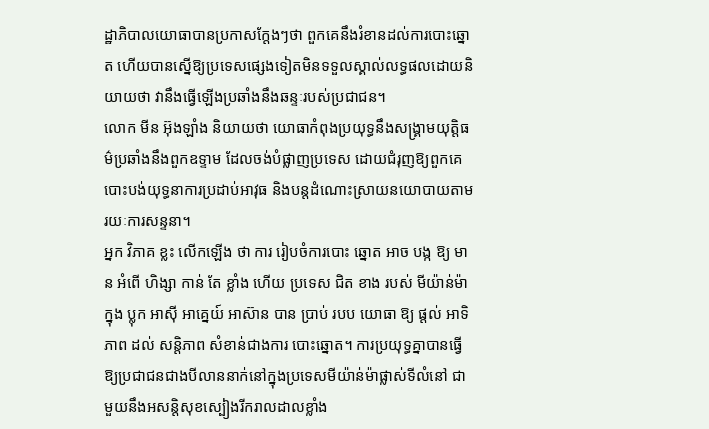ដ្ឋាភិបាលយោធាបានប្រកាសក្តែងៗថា ពួកគេនឹងរំខានដល់ការបោះឆ្នោត ហើយបានស្នើឱ្យប្រទេសផ្សេងទៀតមិនទទួលស្គាល់លទ្ធផលដោយនិយាយថា វានឹងធ្វើឡើងប្រឆាំងនឹងឆន្ទៈរបស់ប្រជាជន។
លោក មីន អ៊ុងឡាំង និយាយថា យោធាកំពុងប្រយុទ្ធនឹងសង្រ្គាមយុត្តិធម៌ប្រឆាំងនឹងពួកឧទ្ទាម ដែលចង់បំផ្លាញប្រទេស ដោយជំរុញឱ្យពួកគេបោះបង់យុទ្ធនាការប្រដាប់អាវុធ និងបន្តដំណោះស្រាយនយោបាយតាមរយៈការសន្ទនា។
អ្នក វិភាគ ខ្លះ លើកឡើង ថា ការ រៀបចំការបោះ ឆ្នោត អាច បង្ក ឱ្យ មាន អំពើ ហិង្សា កាន់ តែ ខ្លាំង ហើយ ប្រទេស ជិត ខាង របស់ មីយ៉ាន់ម៉ា ក្នុង ប្លុក អាស៊ី អាគ្នេយ៍ អាស៊ាន បាន ប្រាប់ របប យោធា ឱ្យ ផ្តល់ អាទិភាព ដល់ សន្តិភាព សំខាន់ជាងការ បោះឆ្នោត។ ការប្រយុទ្ធគ្នាបានធ្វើឱ្យប្រជាជនជាងបីលាននាក់នៅក្នុងប្រទេសមីយ៉ាន់ម៉ាផ្លាស់ទីលំនៅ ជាមួយនឹងអសន្តិសុខស្បៀងរីករាលដាលខ្លាំង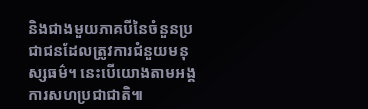និងជាងមួយភាគបីនៃចំនួនប្រជាជនដែលត្រូវការជំនួយមនុស្សធម៌។ នេះបើយោងតាមអង្គការសហប្រជាជាតិ៕